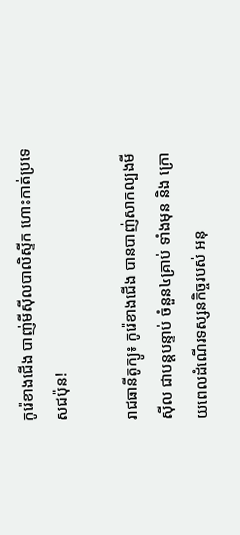កូរ៉េខាងជើង បាញ់មីស៊ីលបាលិស្ទីក ហោះកាត់ប្រទេសជប៉ុន!

រាជធានីតូក្យូ៖ កូរ៉េខាងជើង បានបាញ់សាកល្បងមីស៊ីល ជាបន្ដបន្ទាប់ ចំនួន៤គ្រាប់ ទាំងមុន និង ក្រោយពេលដំណើរទស្សនកិច្ចរបស់ អនុ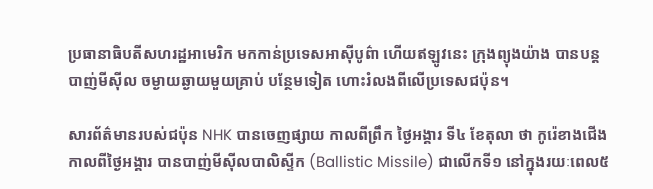ប្រធានាធិបតីសហរដ្ឋអាមេរិក មកកាន់ប្រទេសអាស៊ីបូព៌ា ហើយឥឡូវនេះ ក្រុងព្យុងយ៉ាង បានបន្ដបាញ់មីស៊ីល ចម្ងាយឆ្ងាយមួយគ្រាប់ បន្ថែមទៀត ហោះរំលងពីលើប្រទេសជប៉ុន។

សារព័ត៌មានរបស់ជប៉ុន NHK បានចេញផ្សាយ កាលពីព្រឹក ថ្ងៃអង្គារ ទី៤ ខែតុលា ថា កូរ៉េខាងជើង កាលពីថ្ងៃអង្គារ បានបាញ់មីស៊ីលបាលិស្ទីក (Ballistic Missile) ជាលើកទី១ នៅក្នុងរយៈពេល៥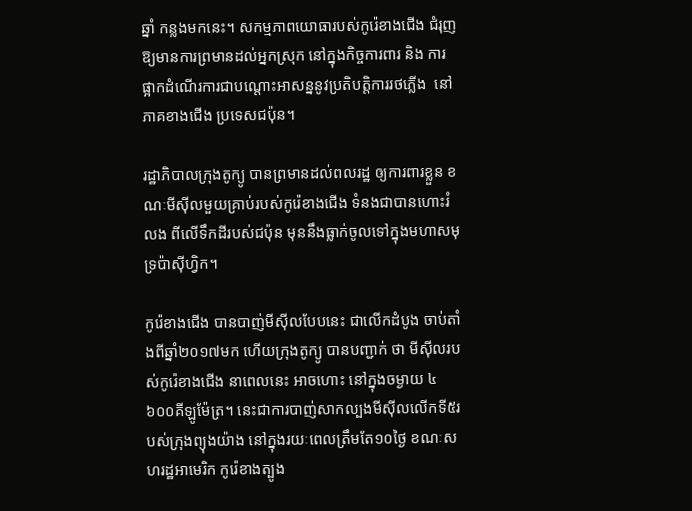ឆ្នាំ កន្លងមកនេះ។ សកម្មភាពយោធារបស់កូរ៉េខាងជើង ជំរុញឱ្យមានការព្រមានដល់អ្នកស្រុក នៅក្នុងកិច្ចការពារ និង ការផ្អាកដំណើរការជាបណ្តោះអាសន្ននូវប្រតិបត្តិការរថភ្លើង  នៅភាគខាងជើង ប្រទេសជប៉ុន។

រដ្ឋាភិបាលក្រុងតូក្យូ បានព្រមានដល់ពលរដ្ឋ ឲ្យការពារខ្លួន ខណៈមីស៊ីលមួយគ្រាប់របស់កូរ៉េខាងជើង ទំនងជាបានហោះរំលង ពីលើទឹកដីរបស់ជប៉ុន មុននឹងធ្លាក់ចូលទៅក្នុងមហាសមុទ្រប៉ាស៊ីហ្វិក។

កូរ៉េខាងជើង បានបាញ់មីស៊ីលបែបនេះ ជាលើកដំបូង ចាប់តាំងពីឆ្នាំ២០១៧មក ហើយក្រុងតូក្យូ បានបញ្ជាក់ ថា មីស៊ីលរបស់កូរ៉េខាងជើង នាពេលនេះ អាចហោះ នៅក្នុងចម្ងាយ ៤ ៦០០គីឡូម៉ែត្រ។ នេះជាការបាញ់សាកល្បងមីស៊ីលលើកទី៥របស់ក្រុងព្យុងយ៉ាង នៅក្នុងរយៈពេលត្រឹមតែ១០ថ្ងៃ ខណៈសហរដ្ឋអាមេរិក កូរ៉េខាងត្បូង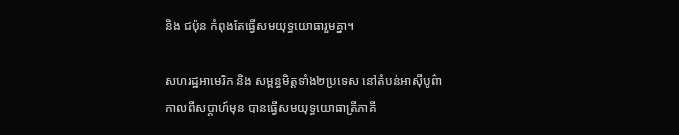និង ជប៉ុន កំពុងតែធ្វើសមយុទ្ធយោធារួមគ្នា។

សហរដ្ឋអាមេរិក និង សម្ពន្ធមិត្តទាំង២ប្រទេស នៅតំបន់អាស៊ីបូព៌ា កាលពីសប្ដាហ៍មុន បានធ្វើសមយុទ្ធយោធាត្រីភាគី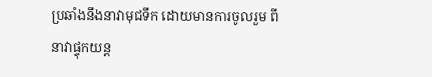ប្រឆាំងនឹងនាវាមុជទឹក ដោយមានការចូលរួម ពីនាវាផ្ទុកយន្ដ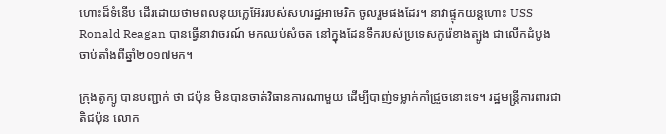ហោះដ៏ទំនើប ដើរដោយថាមពលនុយក្លេអ៊ែររបស់សហរដ្ឋអាមេរិក ចូលរួមផងដែរ។ នាវាផ្ទុកយន្ដហោះ USS Ronald Reagan បានធ្វើនាវាចរណ៍ មកឈប់សំចត នៅក្នុងដែនទឹករបស់ប្រទេសកូរ៉េខាងត្បូង ជាលើកដំបូង ចាប់តាំងពីឆ្នាំ២០១៧មក។

ក្រុងតូក្យូ បានបញ្ជាក់ ថា ជប៉ុន មិនបានចាត់វិធានការណាមួយ ដើម្បីបាញ់ទម្លាក់កាំជ្រួចនោះទេ។ រដ្ឋមន្ត្រីការពារជាតិជប៉ុន លោក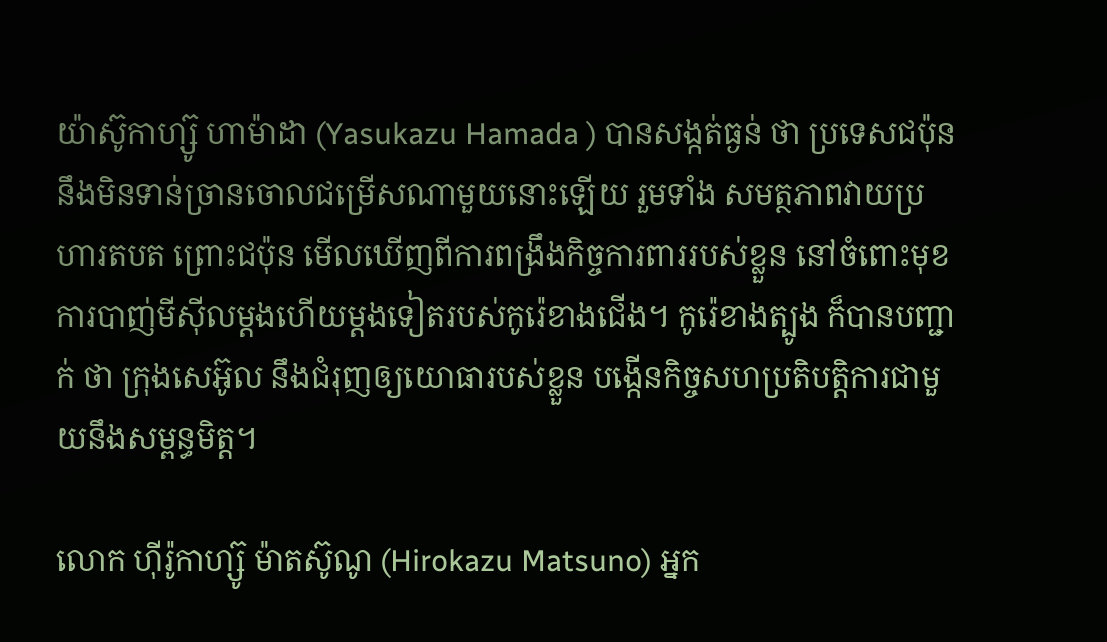យ៉ាស៊ូកាហ្ស៊ូ ហាម៉ាដា (Yasukazu Hamada ) បានសង្កត់ធ្ងន់ ថា ប្រទេសជប៉ុន នឹងមិនទាន់ច្រានចោលជម្រើសណាមួយនោះឡើយ រួមទាំង សមត្ថភាពវាយប្រហារតបត ព្រោះជប៉ុន មើលឃើញពីការពង្រឹងកិច្ចការពាររបស់ខ្លួន នៅចំពោះមុខការបាញ់មីស៊ីលម្តងហើយម្តងទៀតរបស់កូរ៉េខាងជើង។ កូរ៉េខាងត្បូង ក៏បានបញ្ជាក់ ថា ក្រុងសេអ៊ូល នឹងជំរុញឲ្យយោធារបស់ខ្លួន បង្កើនកិច្ចសហប្រតិបត្តិការជាមួយនឹងសម្ពន្ធមិត្ត។

លោក ហ៊ីរ៉ូកាហ្ស៊ូ ម៉ាតស៊ូណូ (Hirokazu Matsuno) អ្នក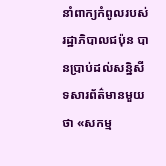នាំពាក្យកំពូលរបស់រដ្ឋាភិបាលជប៉ុន បានប្រាប់ដល់សន្និសីទសារព័ត៌មានមួយ ថា «សកម្ម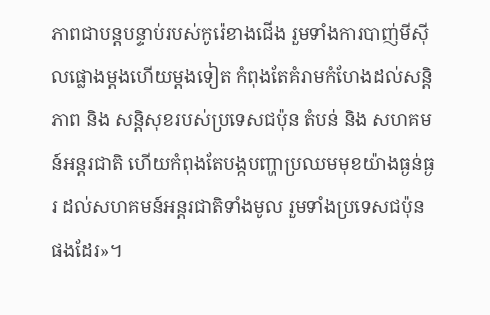ភាពជាបន្តបន្ទាប់របស់កូរ៉េខាងជើង រួមទាំងការបាញ់មីស៊ីលផ្លោងម្តងហើយម្តងទៀត កំពុងតែគំរាមកំហែងដល់សន្តិភាព និង សន្តិសុខរបស់ប្រទេសជប៉ុន តំបន់ និង សហគមន៍អន្តរជាតិ ហើយកំពុងតែបង្កបញ្ហាប្រឈមមុខយ៉ាងធ្ងន់ធ្ងរ ដល់សហគមន៍អន្តរជាតិទាំងមូល រួមទាំងប្រទេសជប៉ុន ផងដែរ»។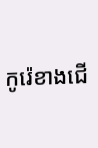កូរ៉េខាងជើ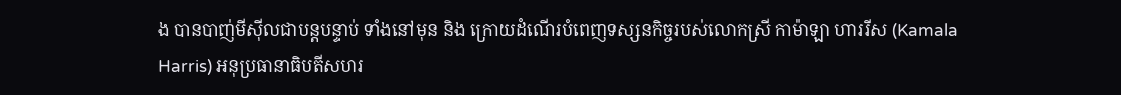ង បានបាញ់មីស៊ីលជាបន្ដបន្ទាប់ ទាំងនៅមុន និង ក្រោយដំណើរបំពេញទស្សនកិច្ចរបស់លោកស្រី កាម៉ាឡា ហាររីស (Kamala Harris) អនុប្រធានាធិបតីសហរ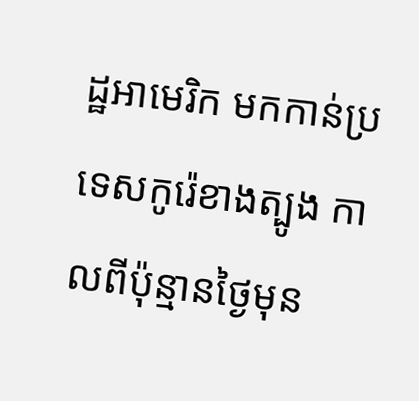ដ្ឋអាមេរិក មកកាន់ប្រទេសកូរ៉េខាងត្បូង កាលពីប៉ុន្មានថ្ងៃមុន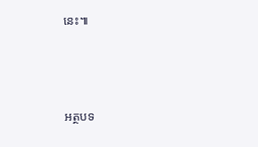នេះ៕



អត្ថបទ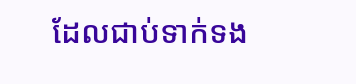ដែលជាប់ទាក់ទង